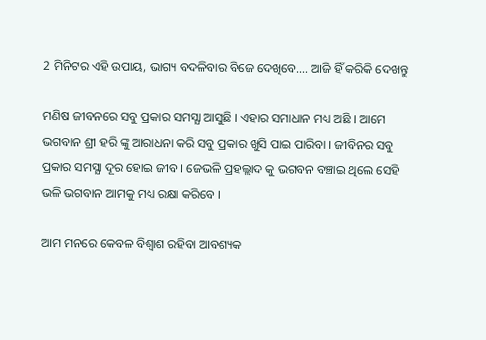2 ମିନିଟର ଏହି ଉପାୟ, ଭାଗ୍ୟ ବଦଳିବାର ବିଜେ ଦେଖିବେ…. ଆଜି ହିଁ କରିକି ଦେଖନ୍ତୁ

ମଣିଷ ଜୀବନରେ ସବୁ ପ୍ରକାର ସମସ୍ଯା ଆସୁଛି । ଏହାର ସମାଧାନ ମଧ୍ୟ ଅଛି । ଆମେ ଭଗବାନ ଶ୍ରୀ ହରି ଙ୍କୁ ଆରାଧନା କରି ସବୁ ପ୍ରକାର ଖୁସି ପାଇ ପାରିବା । ଜୀବିନର ସବୁ ପ୍ରକାର ସମସ୍ଯା ଦୂର ହୋଇ ଜୀବ । ଜେଭଳି ପ୍ରହଲ୍ଲାଦ କୁ ଭଗବନ ବଞ୍ଚାଇ ଥିଲେ ସେହି ଭଳି ଭଗବାନ ଆମକୁ ମଧ୍ୟ ରକ୍ଷା କରିବେ ।

ଆମ ମନରେ କେବଳ ବିଶ୍ଵାଶ ରହିବା ଆବଶ୍ୟକ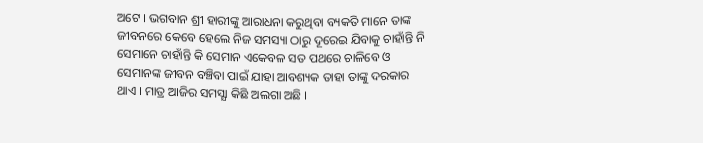ଅଟେ । ଭଗବାନ ଶ୍ରୀ ହାରୀଙ୍କୁ ଆରାଧନା କରୁଥିବା ବ୍ୟକତି ମାନେ ତାଙ୍କ ଜୀବନରେ କେବେ ହେଲେ ନିଜ ସମସ୍ୟା ଠାରୁ ଦୂରେଇ ଯିବାକୁ ଚାହାଁନ୍ତି ନି ସେମାନେ ଚାହାଁନ୍ତି କି ସେମାନ ଏକେବଳ ସତ ପଥରେ ଚାଳିବେ ଓ ସେମାନଙ୍କ ଜୀବନ ବଞ୍ଚିବା ପାଇଁ ଯାହା ଆବଶ୍ୟକ ତାହା ତାଙ୍କୁ ଦରକାର ଥାଏ । ମାତ୍ର ଆଜିର ସମସ୍ଯା କିଛି ଅଲଗା ଅଛି ।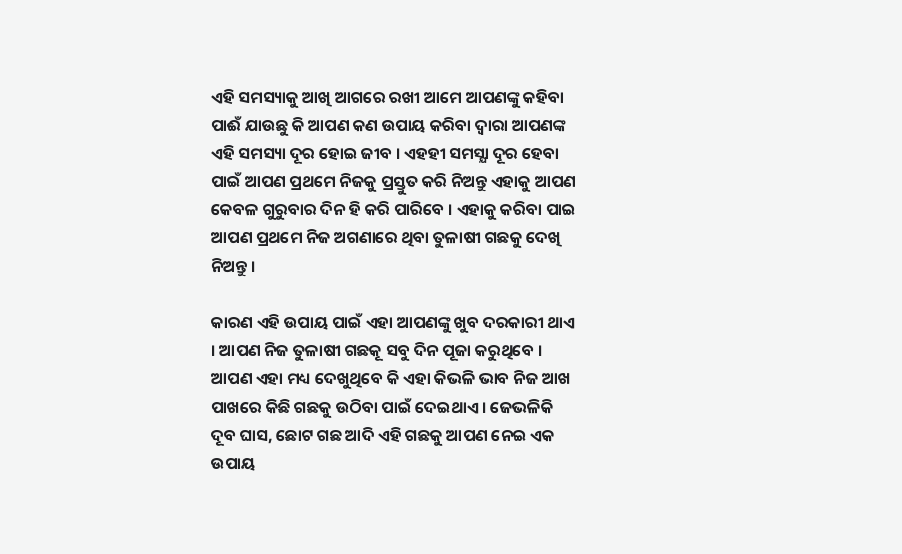ଏହି ସମସ୍ୟାକୁ ଆଖି ଆଗରେ ରଖୀ ଆମେ ଆପଣଙ୍କୁ କହିବା ପାଈଁ ଯାଉଛୁ କି ଆପଣ କଣ ଉପାୟ କରିବା ଦ୍ଵାରା ଆପଣଙ୍କ ଏହି ସମସ୍ୟା ଦୂର ହୋଇ ଜୀବ । ଏହହୀ ସମସ୍ଯା ଦୂର ହେବା ପାଇଁ ଆପଣ ପ୍ରଥମେ ନିଜକୁ ପ୍ରସ୍ତୁତ କରି ନିଅନ୍ତୁ ଏହାକୁ ଆପଣ କେବଳ ଗୁରୁବାର ଦିନ ହି କରି ପାରିବେ । ଏହାକୁ କରିବା ପାଇ ଆପଣ ପ୍ରଥମେ ନିଜ ଅଗଣାରେ ଥିବା ତୁଳାଷୀ ଗଛକୁ ଦେଖି ନିଅନ୍ତୁ ।

କାରଣ ଏହି ଉପାୟ ପାଇଁ ଏହା ଆପଣଙ୍କୁ ଖୁବ ଦରକାରୀ ଥାଏ । ଆପଣ ନିଜ ତୁଳାଷୀ ଗଛକୂ ସବୁ ଦିନ ପୂଜା କରୁଥିବେ । ଆପଣ ଏହା ମଧ୍ୟ ଦେଖୁଥିବେ କି ଏହା କିଭଳି ଭାବ ନିଜ ଆଖ ପାଖରେ କିଛି ଗଛକୁ ଉଠିବା ପାଇଁ ଦେଇଥାଏ । ଜେଭଳିକି ଦୂବ ଘାସ, ଛୋଟ ଗଛ ଆଦି ଏହି ଗଛକୁ ଆପଣ ନେଇ ଏକ ଉପାୟ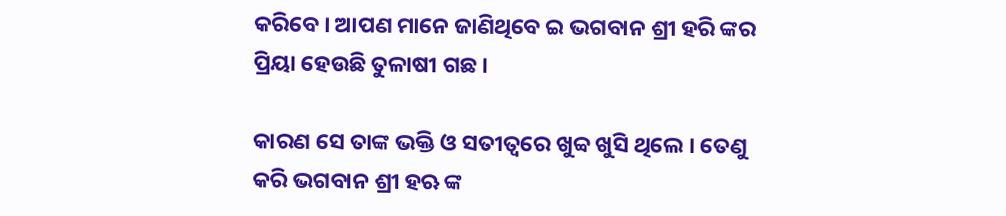କରିବେ । ଆପଣ ମାନେ ଜାଣିଥିବେ ଇ ଭଗବାନ ଶ୍ରୀ ହରି ଙ୍କର ପ୍ରିୟା ହେଉଛି ତୁଳାଷୀ ଗଛ ।

କାରଣ ସେ ତାଙ୍କ ଭକ୍ତି ଓ ସତୀତ୍ବରେ ଖୁବ୍ବ ଖୁସି ଥିଲେ । ତେଣୁ କରି ଭଗବାନ ଶ୍ରୀ ହଋ ଙ୍କ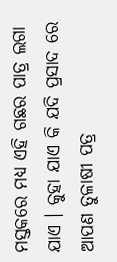ମସ୍ତକରେ ମଧ୍ୟ ଏହି ଗଛର ପାତ୍ର ଲଗା ଯାଏ । କୁହା ଯାଏ କି ଯଦି ପ୍ରସାଦ ରେ ଆପଣ ତୁଳାଷୀ ପତ୍ର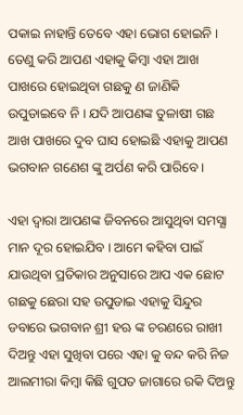ପକାଇ ନାହାନ୍ତି ତେବେ ଏହା ଭୋଗ ହୋଇନି । ତେଣୁ କରି ଆପଣ ଏହାକୁ କିମ୍ବା ଏହା ଆଖ ପାଖରେ ହୋଇଥିବା ଗଛକୁ ଣ ଜାଣିକି ଉପୁଡାଇବେ ନି । ଯଦି ଆପଣଙ୍କ ତୁଳାଷୀ ଗଛ ଆଖ ପାଖରେ ଦୁବ ଘାସ ହୋଇଛି ଏହାକୁ ଆପଣ ଭଗବାନ ଗଣେଶ ଙ୍କୁ ଅର୍ପଣ କରି ପାରିବେ ।

ଏହା ଦ୍ଵାରା ଆପଣଙ୍କ ଜିବନରେ ଆସୁଥିବା ସମସ୍ଯା ମାନ ଦୂର ହୋଇଯିବ । ଆମେ କହିବା ପାଇଁ ଯାଉଥିବା ପ୍ରତିକାର ଅନୁସାରେ ଆପ ଏକ ଛୋଟ ଗଛକୁ ଛେରା ସହ ଉପୁଡାଇ ଏହାକୁ ସିନ୍ଦୁର ଡବାରେ ଭଗବାନ ଶ୍ରୀ ହଋ ଙ୍କ ଚରଣରେ ରାଖୀ ଦିଅନ୍ତୁ ଏହା ସୁଖିବା ପରେ ଏହା କୁ ବନ୍ଦ କରି ନିଜ ଆଲମୀରା କିମ୍ବା କିଛି ଗୁପତ ଜାଗାରେ ରକି ଦିଅନ୍ତୁ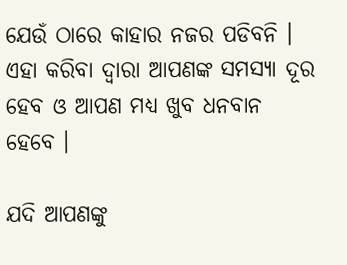ଯେଉଁ ଠାରେ କାହାର ନଜର ପଡିବନି । ଏହା କରିବା ଦ୍ଵାରା ଆପଣଙ୍କ ସମସ୍ଯା ଦୂର ହେବ ଓ ଆପଣ ମଧ୍ୟ ଖୁବ ଧନବାନ ହେବେ ।

ଯଦି ଆପଣଙ୍କୁ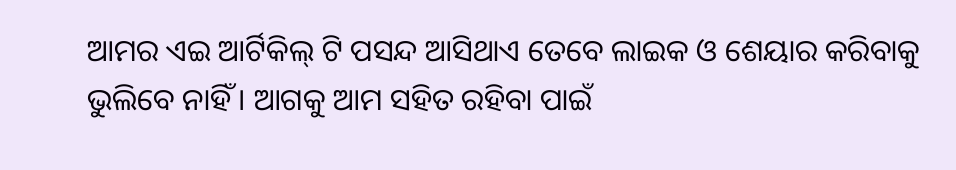ଆମର ଏଇ ଆର୍ଟିକିଲ୍ ଟି ପସନ୍ଦ ଆସିଥାଏ ତେବେ ଲାଇକ ଓ ଶେୟାର କରିବାକୁ ଭୁଲିବେ ନାହିଁ । ଆଗକୁ ଆମ ସହିତ ରହିବା ପାଇଁ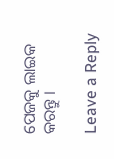ପେଜକୁ ଲାଇକ କରନ୍ତୁ ।

Leave a Reply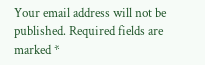Your email address will not be published. Required fields are marked *